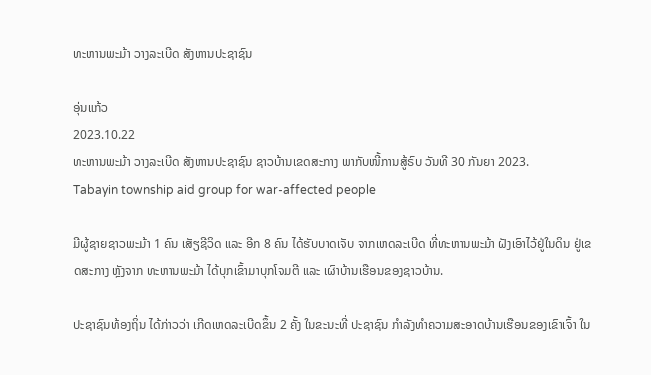ທະຫານພະມ້າ ວາງລະເບີດ ສັງຫານປະຊາຊົນ

ອຸ່ນແກ້ວ
2023.10.22
ທະຫານພະມ້າ ວາງລະເບີດ ສັງຫານປະຊາຊົນ ຊາວບ້ານເຂດສະກາງ ພາກັບໜີ້ການສູ້ຣົບ ວັນທີ 30 ກັນຍາ 2023.
Tabayin township aid group for war-affected people

ມີຜູ້ຊາຍຊາວພະມ້າ 1 ຄົນ ເສັຽຊີວິດ ແລະ ອີກ 8 ຄົນ ໄດ້ຮັບບາດເຈັບ ຈາກເຫດລະເບີດ ທີ່ທະຫານພະມ້າ ຝັງເອົາໄວ້ຢູ່ໃນດິນ ຢູ່ເຂດສະກາງ ຫຼັງຈາກ ທະຫານພະມ້າ ໄດ້ບຸກເຂົ້າມາບຸກໂຈມຕີ ແລະ ເຜົາບ້ານເຮືອນຂອງຊາວບ້ານ.

ປະຊາຊົນທ້ອງຖິ່ນ ໄດ້ກ່າວວ່າ ເກີດເຫດລະເບີດຂຶ້ນ 2 ຄັ້ງ ໃນຂະນະທີ່ ປະຊາຊົນ ກໍາລັງທໍາຄວາມສະອາດບ້ານເຮືອນຂອງເຂົາເຈົ້າ ໃນ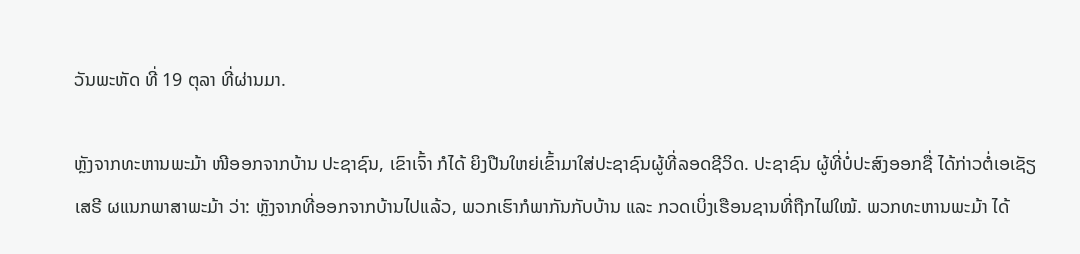ວັນພະຫັດ ທີ່ 19 ຕຸລາ ທີ່ຜ່ານມາ.

ຫຼັງຈາກທະຫານພະມ້າ ໜີອອກຈາກບ້ານ ປະຊາຊົນ, ເຂົາເຈົ້າ ກໍໄດ້ ຍິງປືນໃຫຍ່ເຂົ້າມາໃສ່ປະຊາຊົນຜູ້ທີ່ລອດຊີວິດ. ປະຊາຊົນ ຜູ້ທີ່ບໍ່ປະສົງອອກຊື່ ໄດ້ກ່າວຕໍ່ເອເຊັຽເສຣີ ຜແນກພາສາພະມ້າ ວ່າ: ຫຼັງຈາກທີ່ອອກຈາກບ້ານໄປແລ້ວ, ພວກເຮົາກໍພາກັນກັບບ້ານ ແລະ ກວດເບິ່ງເຮືອນຊານທີ່ຖືກໄຟໃໝ້. ພວກທະຫານພະມ້າ ໄດ້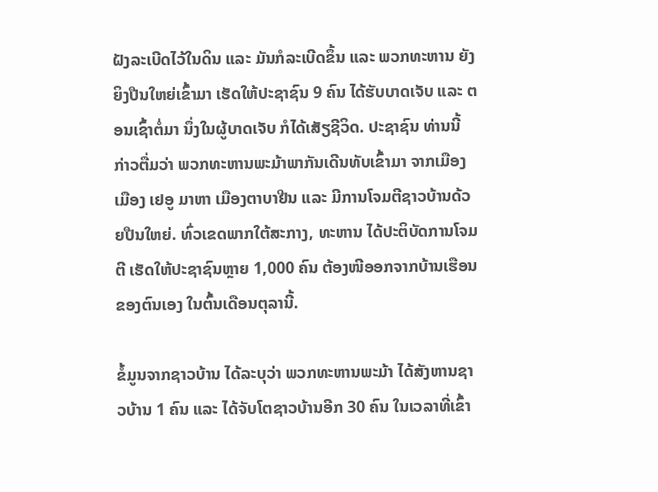ຝັງລະເບີດໄວ້ໃນດິນ ແລະ ມັນກໍລະເບີດຂຶ້ນ ແລະ ພວກທະຫານ ຍັງຍິງປືນໃຫຍ່ເຂົ້າມາ ເຮັດໃຫ້ປະຊາຊົນ 9 ຄົນ ໄດ້ຮັບບາດເຈັບ ແລະ ຕອນເຊົ້າຕໍ່ມາ ນຶ່ງໃນຜູ້ບາດເຈັບ ກໍໄດ້ເສັຽຊີວິດ. ປະຊາຊົນ ທ່ານນີ້ ກ່າວຕື່ມວ່າ ພວກທະຫານພະມ້າພາກັນເດີນທັບເຂົ້າມາ ຈາກເມືອງເມືອງ ເຢອູ ມາຫາ ເມືອງຕາບາຢີນ ແລະ ມີການໂຈມຕີຊາວບ້ານດ້ວຍປືນໃຫຍ່. ທົ່ວເຂດພາກໃຕ້ສະກາງ, ທະຫານ ໄດ້ປະຕິບັດການໂຈມຕີ ເຮັດໃຫ້ປະຊາຊົນຫຼາຍ 1,000 ຄົນ ຕ້ອງໜີອອກຈາກບ້ານເຮືອນຂອງຕົນເອງ ໃນຕົ້ນເດືອນຕຸລານີ້.

ຂໍ້ມູນຈາກຊາວບ້ານ ໄດ້ລະບຸວ່າ ພວກທະຫານພະມ້າ ໄດ້ສັງຫານຊາວບ້ານ 1 ຄົນ ແລະ ໄດ້ຈັບໂຕຊາວບ້ານອີກ 30 ຄົນ ໃນເວລາທີ່ເຂົ້າ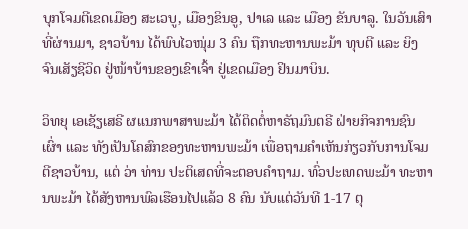ບຸກໂຈມຕີເຂດເມືອງ ສະເວບູ, ເມືອງຂິນອູ, ປາເລ ແລະ ເມືອງ ຂັນບາລູ. ໃນວັນເສົາທີ່ຜ່ານມາ, ຊາວບ້ານ ໄດ້ພົບໄວໜຸ່ມ 3 ຄົນ ຖືກທະຫານພະມ້າ ທຸບຕີ ແລະ ຍິງຈົນເສັຽຊີວິດ ຢູ່ໜ້າບ້ານຂອງເຂົາເຈົ້າ ຢູ່ເຂດເມືອງ ຢິນມາບິນ.

ວິທຍຸ ເອເຊັຽເສຣີ ຜແນກພາສາພະມ້າ ໄດ້ຕິດຕໍ່ຫາຣັຖມົນຕຣີ ຝ່າຍກິຈການຊົນເຜົ່າ ແລະ ທັງເປັນໂຄສົກຂອງທະຫານພະມ້າ ເພື່ອຖາມຄໍາເຫັນກ່ຽວກັບການໂຈມຕີຊາວບ້ານ, ແຕ່ ວ່າ ທ່ານ ປະຕິເສດທີ່ຈະຕອບຄໍາຖາມ. ທົ່ວປະເທດພະມ້າ ທະຫານພະມ້າ ໄດ້ສັງຫານພົລເຮືອນໄປແລ້ວ 8 ຄົນ ນັບແຕ່ວັນທີ 1-17 ຕຸ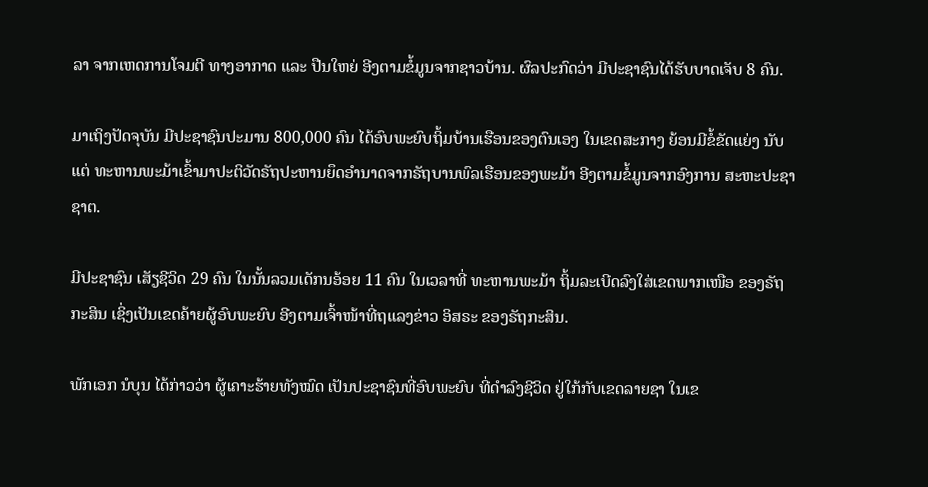ລາ ຈາກເຫດການໂຈມຕີ ທາງອາກາດ ແລະ ປືນໃຫຍ່ ອີງຕາມຂໍ້ມູນຈາກຊາວບ້ານ. ຜົລປະກົດວ່າ ມີປະຊາຊົນໄດ້ຮັບບາດເຈັບ 8 ຄົນ.

ມາເຖິງປັດຈຸບັນ ມີປະຊາຊົນປະມານ 800,000 ຄົນ ໄດ້ອົບພະຍົບຖິ້ມບ້ານເຮືອນຂອງຕົນເອງ ໃນເຂດສະກາງ ຍ້ອນມີຂໍ້ຂັດແຍ່ງ ນັບແຕ່ ທະຫານພະມ້າເຂົ້າມາປະຕິວັດຣັຖປະຫານຍຶດອໍານາດຈາກຣັຖບານພົລເຮືອນຂອງພະມ້າ ອີງຕາມຂໍ້ມູນຈາກອົງການ ສະຫະປະຊາຊາຕ.

ມີປະຊາຊົນ ເສັຽຊີວິດ 29 ຄົນ ໃນນັ້ນລວມເດັກນອ້ອຍ 11 ຄົນ ໃນເວລາທີ່ ທະຫານພະມ້າ ຖິ້ມລະເບີດລົງໃສ່ເຂດພາກເໜືອ ຂອງຣັຖກະສິນ ເຊິ່ງເປັນເຂດຄ້າຍຜູ້ອົບພະຍົບ ອີງຕາມເຈົ້າໜ້າທີ່ຖແລງຂ່າວ ອິສຣະ ຂອງຣັຖກະສິນ.

ພັກເອກ ນໍບຸນ ໄດ້ກ່າວວ່າ ຜູ້ເຄາະຮ້າຍທັງໝົດ ເປັນປະຊາຊົນທີ່ອົບພະຍົບ ທີ່ດໍາລົງຊີວິດ ຢູ່ໃກ້ກັບເຂດລາຍຊາ ໃນເຂ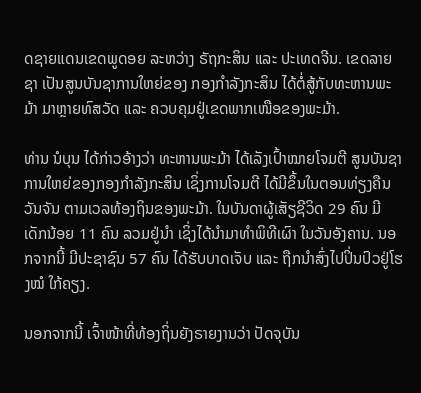ດຊາຍແດນເຂດພູດອຍ ລະຫວ່າງ ຣັຖກະສິນ ແລະ ປະເທດຈີນ. ເຂດລາຍຊາ ເປັນສູນບັນຊາການໃຫຍ່ຂອງ ກອງກໍາລັງກະສິນ ໄດ້ຕໍ່ສູ້ກັບທະຫານພະມ້າ ມາຫຼາຍທົສວັດ ແລະ ຄວບຄຸມຢູ່ເຂດພາກເໜືອຂອງພະມ້າ.

ທ່ານ ນໍບຸນ ໄດ້ກ່າວອ້າງວ່າ ທະຫານພະມ້າ ໄດ້ເລັງເປົ້າໝາຍໂຈມຕີ ສູນບັນຊາການໃຫຍ່ຂອງກອງກໍາລັງກະສິນ ເຊິ່ງການໂຈມຕີ ໄດ້ມີຂຶ້ນໃນຕອນທ່ຽງຄືນ ວັນຈັນ ຕາມເວລທ້ອງຖິນຂອງພະມ້າ. ໃນບັນດາຜູ້ເສັຽຊີວິດ 29 ຄົນ ມີເດັກນ້ອຍ 11 ຄົນ ລວມຢູ່ນໍາ ເຊິ່ງໄດ້ນໍາມາທໍາພິທີເຜົາ ໃນວັນອັງຄານ. ນອກຈາກນີ້ ມີປະຊາຊົນ 57 ຄົນ ໄດ້ຮັບບາດເຈັບ ແລະ ຖືກນໍາສົ່ງໄປປິ່ນປົວຢູ່ໂຮງໝໍ ໃກ້ຄຽງ.

ນອກຈາກນີ້ ເຈົ້າໜ້າທີ່ທ້ອງຖິ່ນຍັງຣາຍງານວ່າ ປັດຈຸບັນ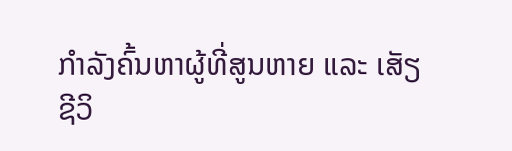ກໍາລັງຄົ້ນຫາຜູ້ທີ່ສູນຫາຍ ແລະ ເສັຽຊີວິ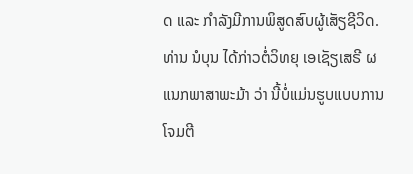ດ ແລະ ກໍາລັງມີການພິສູດສົບຜູ້ເສັຽຊີວິດ. ທ່ານ ນໍບຸນ ໄດ້ກ່າວຕໍ່ວິທຍຸ ເອເຊັຽເສຣີ ຜແນກພາສາພະມ້າ ວ່າ ນີ້ບໍ່ແມ່ນຮູບແບບການໂຈມຕີ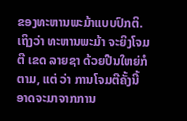ຂອງທະຫານພະມ້າແບບປົກຕິ. ເຖິງວ່າ ທະຫານພະມ້າ ຈະຍິງໂຈມຕີ ເຂດ ລາຍຊາ ດ້ວຍປືນໃຫຍ່ກໍຕາມ, ແຕ່ ວ່າ ການໂຈມຕີຄັ້ງນີ້ ອາດຈະມາຈາກການ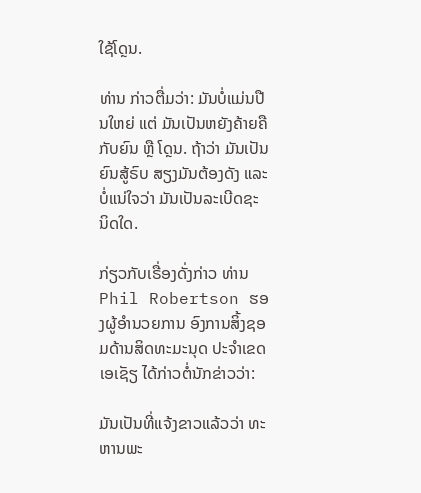ໃຊ້ໂດຼນ.

ທ່ານ ກ່າວຕື່ມວ່າ: ມັນບໍ່ແມ່ນປືນໃຫຍ່ ແຕ່ ມັນເປັນຫຍັງຄ້າຍຄືກັບຍົນ ຫຼື ໂດຼນ. ຖ້າວ່າ ມັນເປັນຍົນສູ້ຣົບ ສຽງມັນຕ້ອງດັງ ແລະ ບໍ່ແນ່ໃຈວ່າ ມັນເປັນລະເບີດຊະນິດໃດ.

ກ່ຽວກັບເຣື່ອງດັ່ງກ່າວ ທ່ານ Phil Robertson ຮອງຜູ້ອໍານວຍການ ອົງການສິ້ງຊອມດ້ານສິດທະມະນຸດ ປະຈໍາເຂດເອເຊັຽ ໄດ້ກ່າວຕໍ່ນັກຂ່າວວ່າ:

ມັນເປັນທີ່ແຈ້ງຂາວແລ້ວວ່າ ທະຫານພະ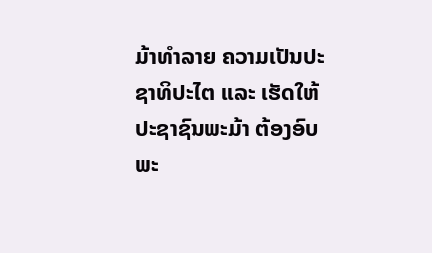ມ້າທໍາລາຍ ຄວາມເປັນປະຊາທິປະໄຕ ແລະ ເຮັດໃຫ້ປະຊາຊົນພະມ້າ ຕ້ອງອົບພະ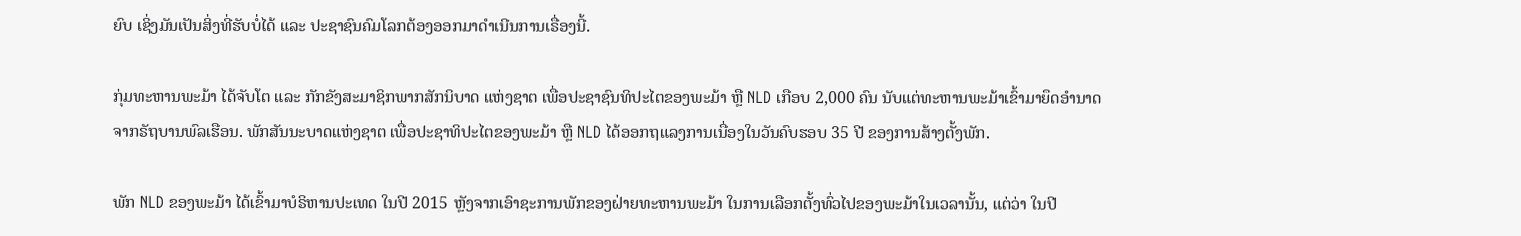ຍົບ ເຊິ່ງມັນເປັນສິ່ງທີ່ຮັບບໍ່ໄດ້ ແລະ ປະຊາຊົນຄົມໂລກຕ້ອງອອກມາດໍາເນີນການເຣື່ອງນີ້.

ກຸ່ມທະຫານພະມ້າ ໄດ້ຈັບໂຕ ແລະ ກັກຂັງສະມາຊິກພາກສັກນິບາດ ແຫ່ງຊາຕ ເພື່ອປະຊາຊົນທິປະໄຕຂອງພະມ້າ ຫຼື NLD ເກືອບ 2,000 ຄົນ ນັບແຕ່ທະຫານພະມ້າເຂົ້າມາຍຶດອໍານາດ ຈາກຣັຖບານພົລເຮືອນ. ພັກສັນນະບາດແຫ່ງຊາຕ ເພື່ອປະຊາທິປະໄຕຂອງພະມ້າ ຫຼື NLD ໄດ້ອອກຖແລງການເນື່ອງໃນວັນຄົບຮອບ 35 ປີ ຂອງການສ້າງຕັ້ງພັກ.

ພັກ NLD ຂອງພະມ້າ ໄດ້ເຂົ້າມາບໍຣິຫານປະເທດ ໃນປີ 2015 ຫຼັງຈາກເອົາຊະການພັກຂອງຝ່າຍທະຫານພະມ້າ ໃນການເລືອກຕັ້ງທົ່ວໄປຂອງພະມ້າໃນເວລານັ້ນ, ແຕ່ວ່າ ໃນປີ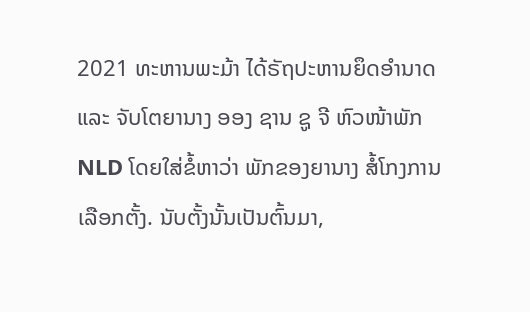2021 ທະຫານພະມ້າ ໄດ້ຣັຖປະຫານຍຶດອໍານາດ ແລະ ຈັບໂຕຍານາງ ອອງ ຊານ ຊູ ຈີ ຫົວໜ້າພັກ NLD ໂດຍໃສ່ຂໍ້ຫາວ່າ ພັກຂອງຍານາງ ສໍ້ໂກງການເລືອກຕັ້ງ. ນັບຕັ້ງນັ້ນເປັນຕົ້ນມາ,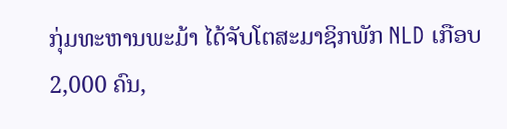ກຸ່ມທະຫານພະມ້າ ໄດ້ຈັບໂຕສະມາຊິກພັກ NLD ເກືອບ 2,000 ຄົນ,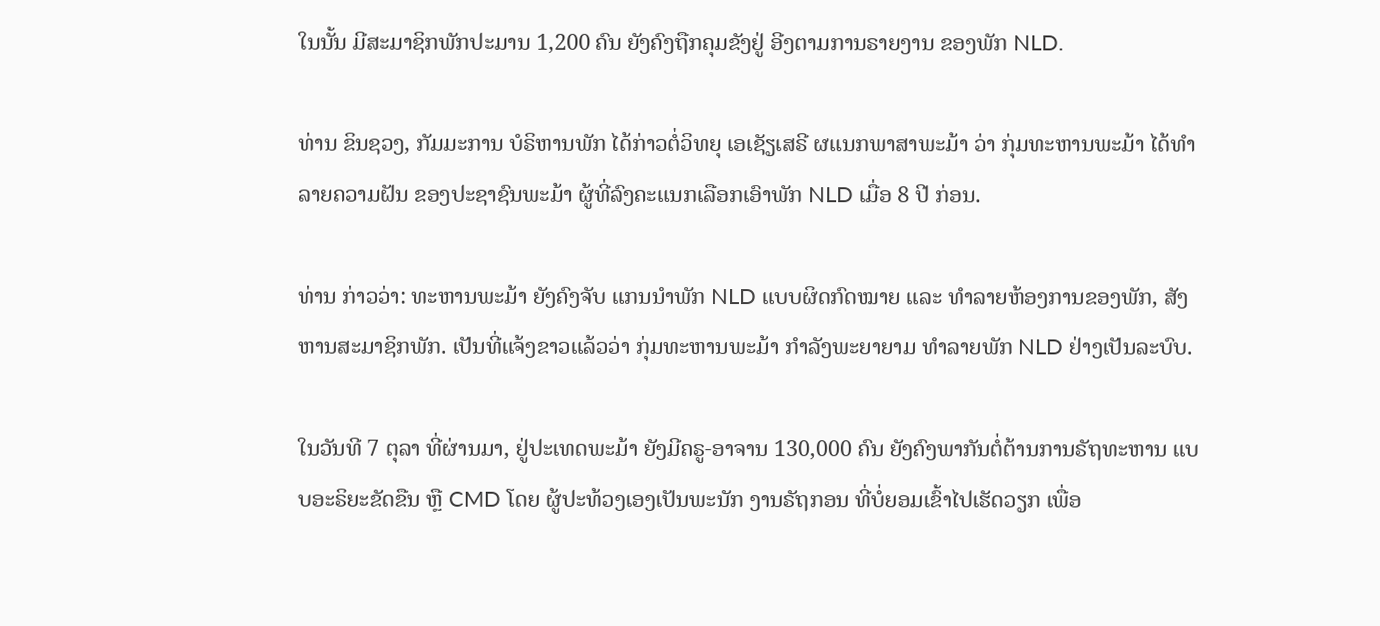ໃນນັ້ນ ມີສະມາຊິກພັກປະມານ 1,200 ຄົນ ຍັງຄົງຖືກຄຸມຂັງຢູ່ ອີງຕາມການຣາຍງານ ຂອງພັກ NLD.

ທ່ານ ຂິນຊວງ, ກັມມະການ ບໍຣິຫານພັກ ໄດ້ກ່າວຕໍ່ວິທຍຸ ເອເຊັຽເສຣີ ຜແນກພາສາພະມ້າ ວ່າ ກຸ່ມທະຫານພະມ້າ ໄດ້ທໍາລາຍຄວາມຝັນ ຂອງປະຊາຊົນພະມ້າ ຜູ້ທີ່ລົງຄະແນກເລືອກເອົາພັກ NLD ເມື່ອ 8 ປີ ກ່ອນ.

ທ່ານ ກ່າວວ່າ: ທະຫານພະມ້າ ຍັງຄົງຈັບ ແກນນໍາພັກ NLD ແບບຜິດກົດໝາຍ ແລະ ທໍາລາຍຫ້ອງການຂອງພັກ, ສັງຫານສະມາຊິກພັກ. ເປັນທີ່ແຈ້ງຂາວແລ້ວວ່າ ກຸ່ມທະຫານພະມ້າ ກໍາລັງພະຍາຍາມ ທໍາລາຍພັກ NLD ຢ່າງເປັນລະບົບ.

ໃນວັນທີ 7 ຕຸລາ ທີ່ຜ່ານມາ, ຢູ່ປະເທດພະມ້າ ຍັງມີຄຣູ-ອາຈານ 130,000 ຄົນ ຍັງຄົງພາກັນຕໍ່ຕ້ານການຣັຖທະຫານ ແບບອະຣິຍະຂັດຂືນ ຫຼື CMD ໂດຍ ຜູ້ປະທ້ວງເອງເປັນພະນັກ ງານຣັຖກອນ ທີ່ບໍ່ຍອມເຂົ້າໄປເຮັດວຽກ ເພື່ອ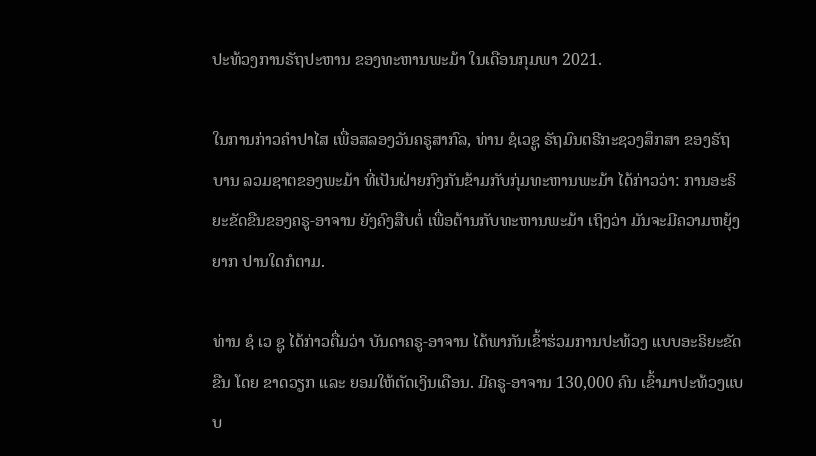ປະທ້ວງການຣັຖປະຫານ ຂອງທະຫານພະມ້າ ໃນເດືອນກຸມພາ 2021.

ໃນການກ່າວຄໍາປາໄສ ເພື່ອສລອງວັນຄຣູສາກົລ, ທ່ານ ຊໍເວຊູ ຣັຖມົນຕຣີກະຊວງສຶກສາ ຂອງຣັຖບານ ລວມຊາຕຂອງພະມ້າ ທີ່ເປັນຝ່າຍກົງກັນຂ້າມກັບກຸ່ມທະຫານພະມ້າ ໄດ້ກ່າວວ່າ: ການອະຣິຍະຂັດຂືນຂອງຄຣູ-ອາຈານ ຍັງຄົງສືບຕໍ່ ເພື່ອຕ້ານກັບທະຫານພະມ້າ ເຖິງວ່າ ມັນຈະມີຄວາມຫຍຸ້ງຍາກ ປານໃດກໍຕາມ.

ທ່ານ ຊໍ ເວ ຊູ ໄດ້ກ່າວຕື່ມວ່າ ບັນດາຄຣູ-ອາຈານ ໄດ້ພາກັນເຂົ້າຮ່ວມການປະທ້ວງ ແບບອະຣິຍະຂັດຂືນ ໂດຍ ຂາດວຽກ ແລະ ຍອມໃຫ້ຕັດເງິນເດືອນ. ມີຄຣູ-ອາຈານ 130,000 ຄົນ ເຂົ້າມາປະທ້ວງແບບ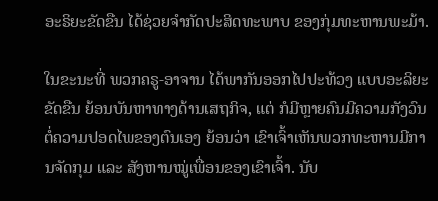ອະຣິຍະຂັດຂືນ ໄດ້ຊ່ວຍຈໍາກັດປະສິດທະພາບ ຂອງກຸ່ມທະຫານພະມ້າ.

ໃນຂະນະທີ່ ພວກຄຣູ-ອາຈານ ໄດ້ພາກັນອອກໄປປະທ້ວງ ແບບອະລິຍະຂັດຂືນ ຍ້ອນບັນຫາທາງດ້ານເສຖກິຈ, ແຕ່ ກໍມີຫຼາຍຄົນມີຄວາມກັງວົນ ຕໍ່ຄວາມປອດໄພຂອງຕົນເອງ ຍ້ອນວ່າ ເຂົາເຈົ້າເຫັນພວກທະຫານມີການຈັດກຸມ ແລະ ສັງຫານໝູ່ເພື່ອນຂອງເຂົາເຈົ້າ. ນັບ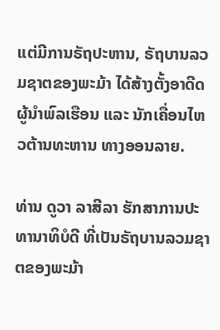ແຕ່ມີການຣັຖປະຫານ, ຣັຖບານລວມຊາຕຂອງພະມ້າ ໄດ້ສ້າງຕັ້ງອາດີດຜູ້ນໍາພົລເຮືອນ ແລະ ນັກເຄື່ອນໄຫວຕ້ານທະຫານ ທາງອອນລາຍ.

ທ່ານ ດູວາ ລາສີລາ ຮັກສາການປະທານາທິບໍດີ ທີ່ເປັນຣັຖບານລວມຊາຕຂອງພະມ້າ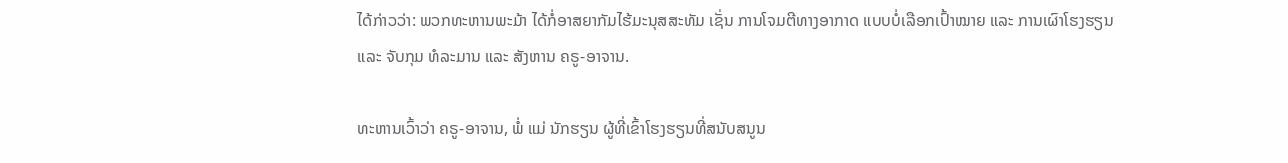ໄດ້ກ່າວວ່າ: ພວກທະຫານພະມ້າ ໄດ້ກໍ່ອາສຍາກັມໄຮ້ມະນຸສສະທັມ ເຊັ່ນ ການໂຈມຕີທາງອາກາດ ແບບບໍ່ເລືອກເປົ້າໝາຍ ແລະ ການເຜົາໂຮງຮຽນ ແລະ ຈັບກຸມ ທໍລະມານ ແລະ ສັງຫານ ຄຣູ-ອາຈານ.

ທະຫານເວົ້າວ່າ ຄຣູ-ອາຈານ, ພໍ່ ແມ່ ນັກຮຽນ ຜູ້ທີ່ເຂົ້າໂຮງຮຽນທີ່ສນັບສນູນ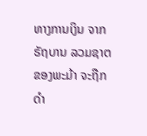ທາງການເງິນ ຈາກຣັຖບານ ລວມຊາຕຂອງພະມ້າ ຈະຖືກດໍາ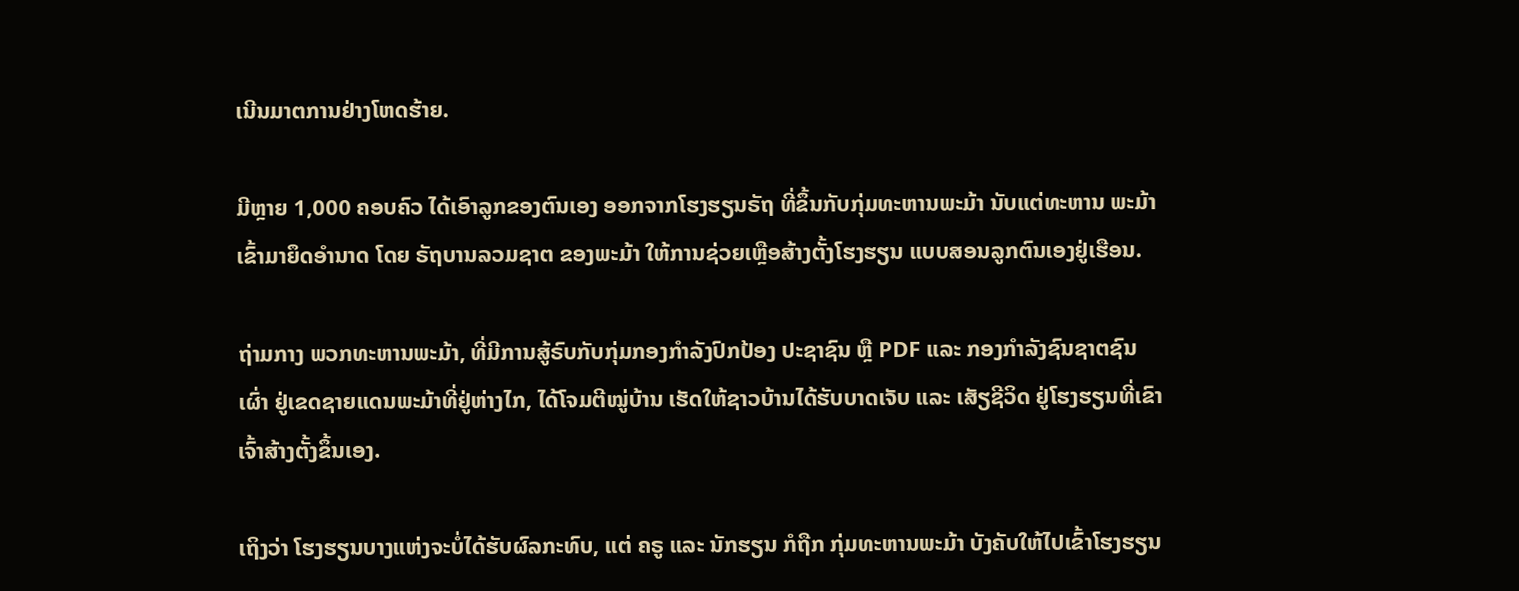ເນີນມາຕການຢ່າງໂຫດຮ້າຍ.

ມີຫຼາຍ 1,000 ຄອບຄົວ ໄດ້ເອົາລູກຂອງຕົນເອງ ອອກຈາກໂຮງຮຽນຣັຖ ທີ່ຂຶ້ນກັບກຸ່ມທະຫານພະມ້າ ນັບແຕ່ທະຫານ ພະມ້າເຂົ້າມາຍຶດອໍານາດ ໂດຍ ຣັຖບານລວມຊາຕ ຂອງພະມ້າ ໃຫ້ການຊ່ວຍເຫຼືອສ້າງຕັ້ງໂຮງຮຽນ ແບບສອນລູກຕົນເອງຢູ່ເຮືອນ.

ຖ່າມກາງ ພວກທະຫານພະມ້າ, ທີ່ມີການສູ້ຣົບກັບກຸ່ມກອງກໍາລັງປົກປ້ອງ ປະຊາຊົນ ຫຼື PDF ແລະ ກອງກໍາລັງຊົນຊາຕຊົນເຜົ່າ ຢູ່ເຂດຊາຍແດນພະມ້າທີ່ຢູ່ຫ່າງໄກ, ໄດ້ໂຈມຕີໝູ່ບ້ານ ເຮັດໃຫ້ຊາວບ້ານໄດ້ຮັບບາດເຈັບ ແລະ ເສັຽຊີວິດ ຢູ່ໂຮງຮຽນທີ່ເຂົາເຈົ້າສ້າງຕັ້ງຂຶ້ນເອງ.

ເຖິງວ່າ ໂຮງຮຽນບາງແຫ່ງຈະບໍ່ໄດ້ຮັບຜົລກະທົບ, ແຕ່ ຄຣູ ແລະ ນັກຮຽນ ກໍຖືກ ກຸ່ມທະຫານພະມ້າ ບັງຄັບໃຫ້ໄປເຂົ້າໂຮງຮຽນ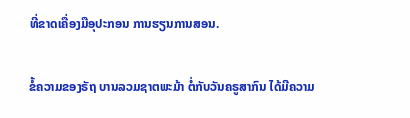ທີ່ຂາດເຄື່ອງມືອຸປະກອນ ການຮຽນການສອນ.

ຂໍ້ຄວາມຂອງຣັຖ ບານລວມຊາຕພະມ້າ ຕໍ່ກັບວັນຄຣູສາກົນ ໄດ້ມີຄວາມ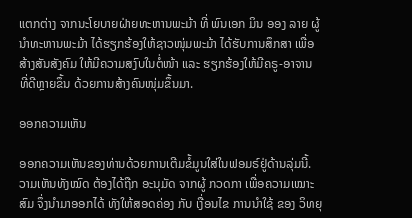ແຕກຕ່າງ ຈາກນະໂຍບາຍຝ່າຍທະຫານພະມ້າ ທີ່ ພົນເອກ ມິນ ອອງ ລາຍ ຜູ້ນໍາທະຫານພະມ້າ ໄດ້ຮຽກຮ້ອງໃຫ້ຊາວໜຸ່ມພະມ້າ ໄດ້ຮັບການສຶກສາ ເພື່ອສ້າງສັນສັງຄົມ ໃຫ້ມີຄວາມສງົບໃນຕໍ່ໜ້າ ແລະ ຮຽກຮ້ອງໃຫ້ມີຄຣູ-ອາຈານ ທີ່ດີຫຼາຍຂຶ້ນ ດ້ວຍການສ້າງຄົນໜຸ່ມຂຶ້ນມາ.

ອອກຄວາມເຫັນ

ອອກຄວາມເຫັນຂອງທ່ານດ້ວຍການເຕີມຂໍ້ມູນໃສ່ໃນຟອມຣ໌ຢູ່ດ້ານລຸ່ມນີ້. ວາມເຫັນທັງໝົດ ຕ້ອງໄດ້ຖືກ ອະນຸມັດ ຈາກຜູ້ ກວດກາ ເພື່ອຄວາມເໝາະສົມ ຈຶ່ງນໍາມາອອກໄດ້ ທັງໃຫ້ສອດຄ່ອງ ກັບ ເງື່ອນໄຂ ການນຳໃຊ້ ຂອງ ວິທຍຸ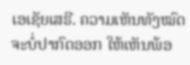ເອເຊັຍເສຣີ. ຄວາມເຫັນທັງໝົດ ຈະບໍ່ປາກົດອອກ ໃຫ້ເຫັນພ້ອ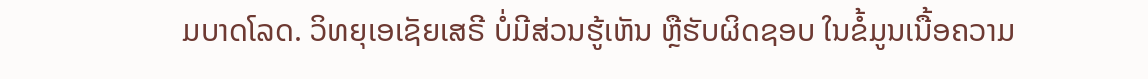ມບາດໂລດ. ວິທຍຸເອເຊັຍເສຣີ ບໍ່ມີສ່ວນຮູ້ເຫັນ ຫຼືຮັບຜິດຊອບ ໃນຂໍ້ມູນເນື້ອຄວາມ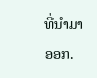ທີ່ນໍາມາອອກ.